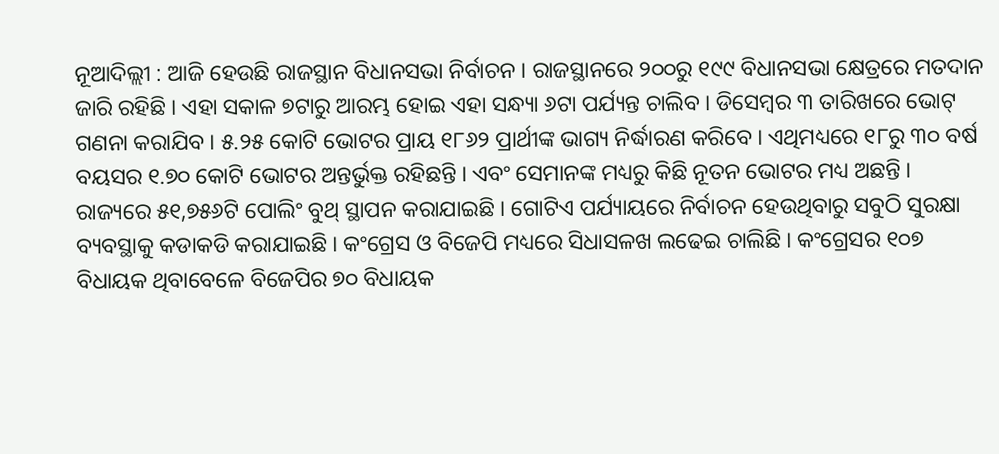ନୂଆଦିଲ୍ଲୀ : ଆଜି ହେଉଛି ରାଜସ୍ଥାନ ବିଧାନସଭା ନିର୍ବାଚନ । ରାଜସ୍ଥାନରେ ୨୦୦ରୁ ୧୯୯ ବିଧାନସଭା କ୍ଷେତ୍ରରେ ମତଦାନ ଜାରି ରହିଛି । ଏହା ସକାଳ ୭ଟାରୁ ଆରମ୍ଭ ହୋଇ ଏହା ସନ୍ଧ୍ୟା ୬ଟା ପର୍ଯ୍ୟନ୍ତ ଚାଲିବ । ଡିସେମ୍ବର ୩ ତାରିଖରେ ଭୋଟ୍ ଗଣନା କରାଯିବ । ୫.୨୫ କୋଟି ଭୋଟର ପ୍ରାୟ ୧୮୬୨ ପ୍ରାର୍ଥୀଙ୍କ ଭାଗ୍ୟ ନିର୍ଦ୍ଧାରଣ କରିବେ । ଏଥିମଧ୍ୟରେ ୧୮ରୁ ୩୦ ବର୍ଷ ବୟସର ୧.୭୦ କୋଟି ଭୋଟର ଅନ୍ତର୍ଭୁକ୍ତ ରହିଛନ୍ତି । ଏବଂ ସେମାନଙ୍କ ମଧ୍ୟରୁ କିଛି ନୂତନ ଭୋଟର ମଧ୍ୟ ଅଛନ୍ତି ।
ରାଜ୍ୟରେ ୫୧,୭୫୬ଟି ପୋଲିଂ ବୁଥ୍ ସ୍ଥାପନ କରାଯାଇଛି । ଗୋଟିଏ ପର୍ଯ୍ୟାୟରେ ନିର୍ବାଚନ ହେଉଥିବାରୁ ସବୁଠି ସୁରକ୍ଷା ବ୍ୟବସ୍ଥାକୁ କଡାକଡି କରାଯାଇଛି । କଂଗ୍ରେସ ଓ ବିଜେପି ମଧ୍ୟରେ ସିଧାସଳଖ ଲଢେଇ ଚାଲିଛି । କଂଗ୍ରେସର ୧୦୭ ବିଧାୟକ ଥିବାବେଳେ ବିଜେପିର ୭୦ ବିଧାୟକ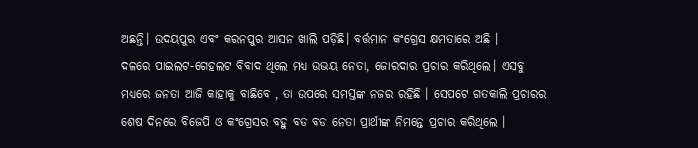ଅଛନ୍ତି। ଉଦୟପୁର ଏବଂ କରନପୁର ଆସନ ଖାଲି ପଡ଼ିଛି। ବର୍ତ୍ତମାନ କଂଗ୍ରେସ କ୍ଷମତାରେ ଅଛି ।
ଦଳରେ ପାଇଲଟ-ଗେହଲଟ ବିବାଦ ଥିଲେ ମଧ୍ୟ ଉଭୟ ନେତା, ଜୋରଦାର ପ୍ରଚାର କରିଥିଲେ। ଏସବୁ ମଧ୍ୟରେ ଜନତା ଆଜି କାହାକୁ ବାଛିବେ , ତା ଉପରେ ସମସ୍ତଙ୍କ ନଜର ରହିଛି । ସେପଟେ ଗତକାଲି ପ୍ରଚାରର ଶେଷ ଦିନରେ ବିଜେପି ଓ କଂଗ୍ରେସର ବହୁ ବଡ ବଡ ନେତା ପ୍ରାର୍ଥୀଙ୍କ ନିମନ୍ତେ ପ୍ରଚାର କରିଥିଲେ ।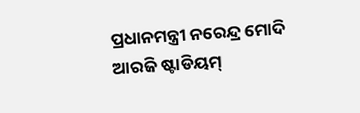ପ୍ରଧାନମନ୍ତ୍ରୀ ନରେନ୍ଦ୍ର ମୋଦି ଆରଜି ଷ୍ଟାଡିୟମ୍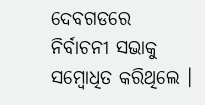ଦେବଗଡରେ ନିର୍ବାଚନୀ ସଭାକୁ ସମ୍ବୋଧିତ କରିଥିଲେ ।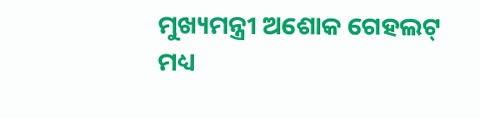ମୁଖ୍ୟମନ୍ତ୍ରୀ ଅଶୋକ ଗେହଲଟ୍ ମଧ୍ୟ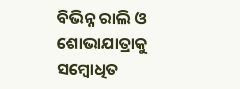ବିଭିନ୍ନ ରାଲି ଓ ଶୋଭାଯାତ୍ରାକୁ ସମ୍ବୋଧିତ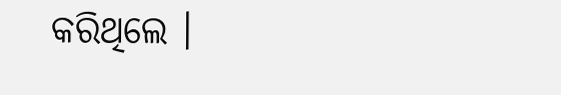କରିଥିଲେ ।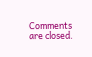Comments are closed.